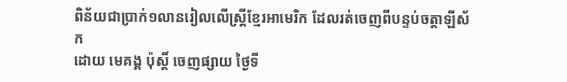ពិន័យជាប្រាក់១លានរៀលលើស្រ្តីខ្មែរអាមេរិក ដែលរត់ចេញពីបន្ទប់ចត្តាឡីស័ក
ដោយ មេគង្គ ប៉ុស្តិ៍ ចេញផ្សាយ ថ្ងៃទី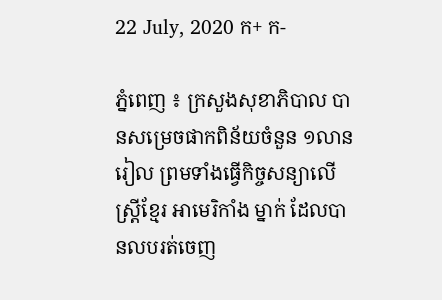22 July, 2020 ក+ ក-

ភ្នំពេញ ៖ ក្រសួងសុខាភិបាល បានសម្រេចផាកពិន័យចំនួន ១លានរៀល ព្រមទាំងធ្វើកិច្ចសន្យាលើស្រ្តីខ្មែរ អាមេរិកាំង ម្នាក់ ដែលបានលបរត់ចេញ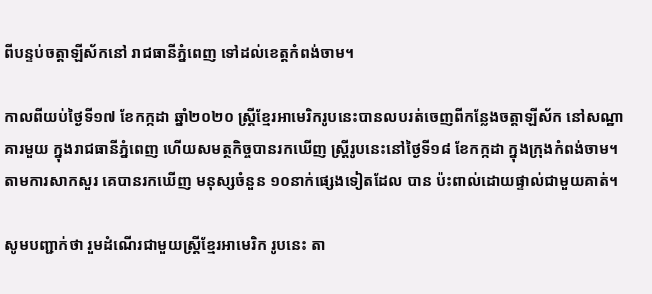ពីបន្ទប់ចត្តាឡីស័កនៅ រាជធានីភ្នំពេញ ទៅដល់ខេត្តកំពង់ចាម។

កាលពីយប់ថ្ងៃទី១៧ ខែកក្កដា ឆ្នាំ២០២០ ស្រ្តីខ្មែរអាមេរិករូបនេះបានលបរត់ចេញពីកន្លែងចត្តាឡីស័ក នៅសណ្ឋាគារមួយ ក្នុងរាជធានីភ្នំពេញ ហើយសមត្ថកិច្ចបានរកឃើញ ស្ត្រីរូបនេះនៅថ្ងៃទី១៨ ខែកក្កដា ក្នុងក្រុងកំពង់ចាម។ តាមការសាកសួរ គេបានរកឃើញ មនុស្សចំនួន ១០នាក់ផ្សេងទៀតដែល បាន ប៉ះពាល់ដោយផ្ទាល់ជាមួយគាត់។

សូមបញ្ជាក់ថា រួមដំណើរជាមួយស្រ្តីខ្មែរអាមេរិក រូបនេះ តា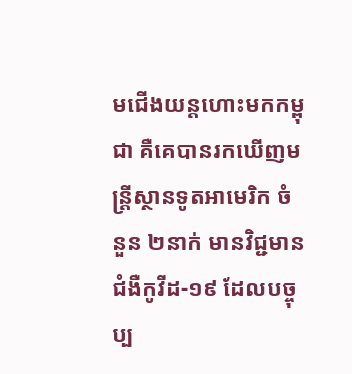មជើងយន្តហោះមកកម្ពុជា គឺគេបានរកឃើញមន្រ្តីស្ថានទូតអាមេរិក ចំនួន ២នាក់ មានវិជ្ជមានជំងឺកូវីដ-១៩ ដែលបច្ចុប្ប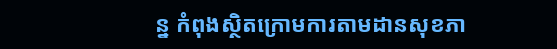ន្ន កំពុងស្ថិតក្រោមការតាមដានសុខភា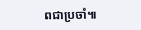ពជាប្រចាំ៕